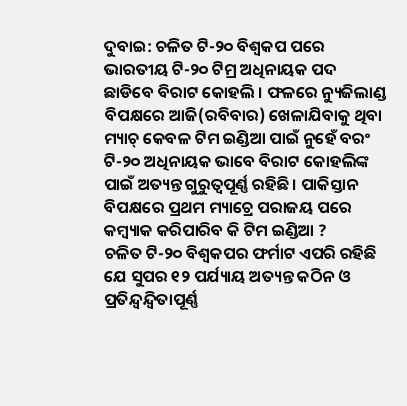ଦୁବାଇ: ଚଳିତ ଟି-୨୦ ବିଶ୍ବକପ ପରେ ଭାରତୀୟ ଟି-୨୦ ଟିମ୍ର ଅଧିନାୟକ ପଦ ଛାଡିବେ ବିରାଟ କୋହଲି । ଫଳରେ ନ୍ୟୁଜିଲାଣ୍ଡ ବିପକ୍ଷରେ ଆଜି(ରବିବାର) ଖେଳାଯିବାକୁ ଥିବା ମ୍ୟାଚ୍ କେବଳ ଟିମ ଇଣ୍ଡିଆ ପାଇଁ ନୁହେଁ ବରଂ ଟି-୨୦ ଅଧିନାୟକ ଭାବେ ବିରାଟ କୋହଲିଙ୍କ ପାଇଁ ଅତ୍ୟନ୍ତ ଗୁରୁତ୍ବପୂର୍ଣ୍ଣ ରହିଛି । ପାକିସ୍ତାନ ବିପକ୍ଷରେ ପ୍ରଥମ ମ୍ୟାଚ୍ରେ ପରାଜୟ ପରେ କମ୍ବ୍ୟାକ କରିପାରିବ କି ଟିମ ଇଣ୍ଡିଆ ?
ଚଳିତ ଟି-୨୦ ବିଶ୍ବକପର ଫର୍ମାଟ ଏପରି ରହିଛି ଯେ ସୁପର ୧୨ ପର୍ଯ୍ୟାୟ ଅତ୍ୟନ୍ତ କଠିନ ଓ ପ୍ରତିନ୍ଦ୍ବନ୍ଦ୍ବିତାପୂର୍ଣ୍ଣ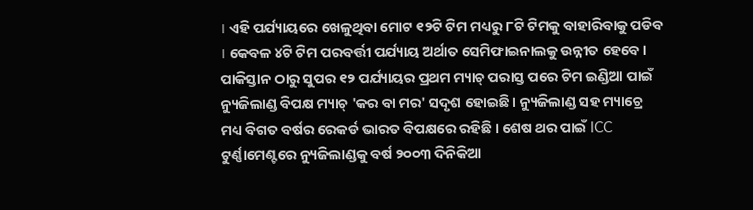। ଏହି ପର୍ଯ୍ୟାୟରେ ଖେଳୁଥିବା ମୋଟ ୧୨ଟି ଟିମ ମଧ୍ୟରୁ ୮ଟି ଟିମକୁ ବାହାରିବାକୁ ପଡିବ । କେବଳ ୪ଟି ଟିମ ପରବର୍ତ୍ତୀ ପର୍ଯ୍ୟାୟ ଅର୍ଥାତ ସେମିଫାଇନାଲକୁ ଉନ୍ନୀତ ହେବେ ।
ପାକିସ୍ତାନ ଠାରୁ ସୁପର ୧୨ ପର୍ଯ୍ୟାୟର ପ୍ରଥମ ମ୍ୟାଚ୍ ପରାସ୍ତ ପରେ ଟିମ ଇଣ୍ଡିଆ ପାଇଁ ନ୍ୟୁଜିଲାଣ୍ଡ ବିପକ୍ଷ ମ୍ୟାଚ୍ 'କର ବା ମର' ସଦୃଶ ହୋଇଛି । ନ୍ୟୁଜିଲାଣ୍ଡ ସହ ମ୍ୟାଚ୍ରେ ମଧ୍ୟ ବିଗତ ବର୍ଷର ରେକର୍ଡ ଭାରତ ବିପକ୍ଷରେ ରହିଛି । ଶେଷ ଥର ପାଇଁ ICC ଟୁର୍ଣ୍ଣାମେଣ୍ଟରେ ନ୍ୟୁଜିଲାଣ୍ଡକୁ ବର୍ଷ ୨୦୦୩ ଦିନିକିଆ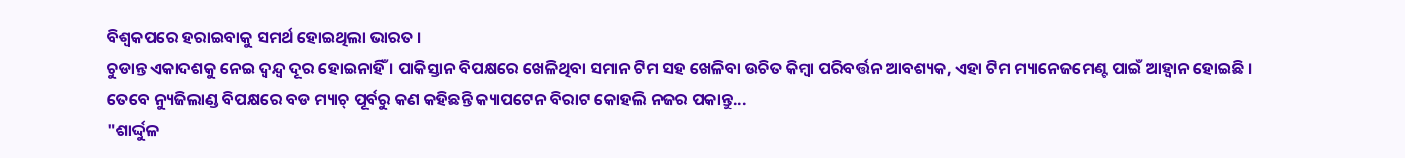ବିଶ୍ବକପରେ ହରାଇବାକୁ ସମର୍ଥ ହୋଇଥିଲା ଭାରତ ।
ଚୁଡାନ୍ତ ଏକାଦଶକୁ ନେଇ ଦ୍ବନ୍ଦ୍ବ ଦୂର ହୋଇନାହିଁ । ପାକିସ୍ତାନ ବିପକ୍ଷରେ ଖେଳିଥିବା ସମାନ ଟିମ ସହ ଖେଳିବା ଉଚିତ କିମ୍ବା ପରିବର୍ତ୍ତନ ଆବଶ୍ୟକ, ଏହା ଟିମ ମ୍ୟାନେଜମେଣ୍ଟ ପାଇଁ ଆହ୍ବାନ ହୋଇଛି ।
ତେବେ ନ୍ୟୁଜିଲାଣ୍ଡ ବିପକ୍ଷରେ ବଡ ମ୍ୟାଚ୍ ପୂର୍ବରୁ କଣ କହିଛନ୍ତି କ୍ୟାପଟେନ ବିରାଟ କୋହଲି ନଜର ପକାନ୍ତୁ...
"ଶାର୍ଦ୍ଦୁଳ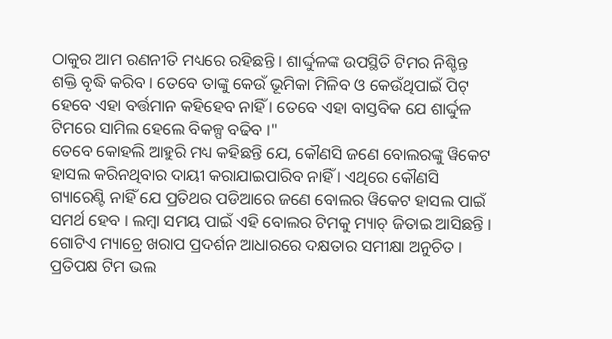ଠାକୁର ଆମ ରଣନୀତି ମଧ୍ୟରେ ରହିଛନ୍ତି । ଶାର୍ଦ୍ଦୁଳଙ୍କ ଉପସ୍ଥିତି ଟିମର ନିଶ୍ଚିନ୍ତ ଶକ୍ତି ବୃଦ୍ଧି କରିବ । ତେବେ ତାଙ୍କୁ କେଉଁ ଭୂମିକା ମିଳିବ ଓ କେଉଁଥିପାଇଁ ପିଟ୍ ହେବେ ଏହା ବର୍ତ୍ତମାନ କହିହେବ ନାହିଁ । ତେବେ ଏହା ବାସ୍ତବିକ ଯେ ଶାର୍ଦ୍ଦୁଳ ଟିମରେ ସାମିଲ ହେଲେ ବିକଳ୍ପ ବଢିବ ।"
ତେବେ କୋହଲି ଆହୁରି ମଧ୍ୟ କହିଛନ୍ତି ଯେ, କୌଣସି ଜଣେ ବୋଲରଙ୍କୁ ୱିକେଟ ହାସଲ କରିନଥିବାର ଦାୟୀ କରାଯାଇପାରିବ ନାହିଁ । ଏଥିରେ କୌଣସି ଗ୍ୟାରେଣ୍ଟି ନାହିଁ ଯେ ପ୍ରତିଥର ପଡିଆରେ ଜଣେ ବୋଲର ୱିକେଟ ହାସଲ ପାଇଁ ସମର୍ଥ ହେବ । ଲମ୍ବା ସମୟ ପାଇଁ ଏହି ବୋଲର ଟିମକୁ ମ୍ୟାଚ୍ ଜିତାଇ ଆସିଛନ୍ତି । ଗୋଟିଏ ମ୍ୟାଚ୍ରେ ଖରାପ ପ୍ରଦର୍ଶନ ଆଧାରରେ ଦକ୍ଷତାର ସମୀକ୍ଷା ଅନୁଚିତ । ପ୍ରତିପକ୍ଷ ଟିମ ଭଲ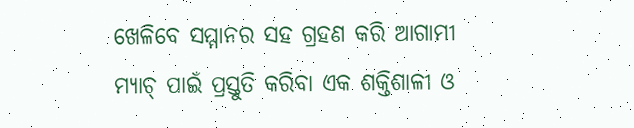ଖେଳିବେ ସମ୍ମାନର ସହ ଗ୍ରହଣ କରି ଆଗାମୀ ମ୍ୟାଚ୍ ପାଇଁ ପ୍ରସ୍ତୁତି କରିବା ଏକ ଶକ୍ତିଶାଳୀ ଓ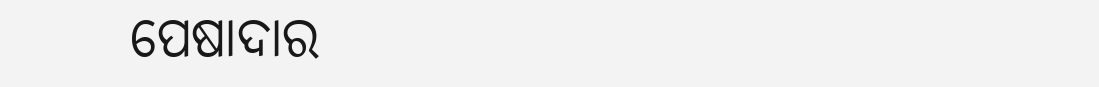ପେଷାଦାର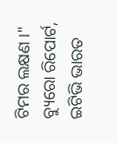ଟିମର ଲକ୍ଷଣ ।"
ବ୍ୟୁରୋ ରିପୋର୍ଟ, ଇଟିଭି ଭାରତ